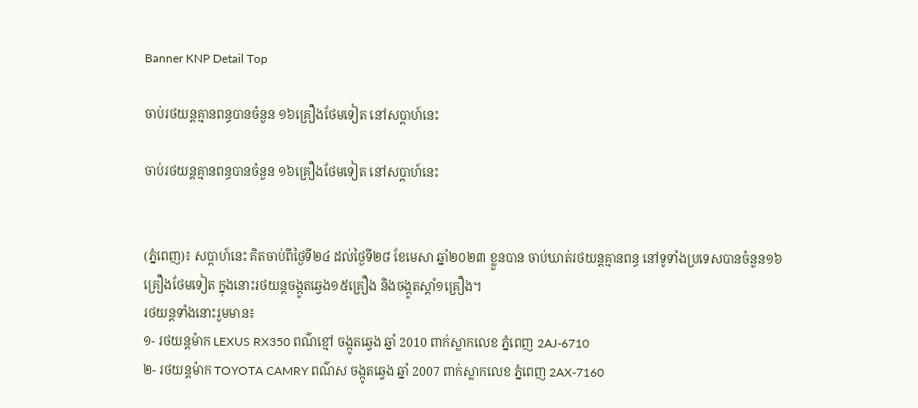Banner KNP Detail Top

ចាប់រថយន្តគ្មានពន្ធបានចំនួន ១៦គ្រឿងថែមទៀត នៅសប្តាហ៍នេះ

ចាប់រថយន្តគ្មានពន្ធបានចំនួន ១៦គ្រឿងថែមទៀត នៅសប្តាហ៍នេះ


(ភ្នំពេញ)៖ សប្តាហ៍នេះ គិតចាប់ពីថ្ងៃទី២៤ ដល់ថ្ងៃទី២៨ ខែមេសា ឆ្នាំ២០២៣ ខ្លួនបាន ចាប់ឃាត់រថយន្តគ្មានពន្ធ នៅទូទាំងប្រទេសបានចំនួន១៦គ្រឿងថែមទៀត ក្នុងនោះរថយន្តចង្កូតឆ្វេង១៥គ្រឿង និងចង្កូតស្តាំ១គ្រឿង។
រថយន្តទាំងនោះរួមមាន៖
១- រថយន្តម៉ាក LEXUS RX350 ពណ៌ខ្មៅ ចង្កូតឆ្វេង ឆ្នាំ 2010 ពាក់ស្លាកលេខ ភ្នំពេញ 2AJ-6710
២- រថយន្តម៉ាក TOYOTA CAMRY ពណ៌ស ចង្កូតឆ្វេង ឆ្នាំ 2007 ពាក់ស្លាកលេខ ភ្នំពេញ 2AX-7160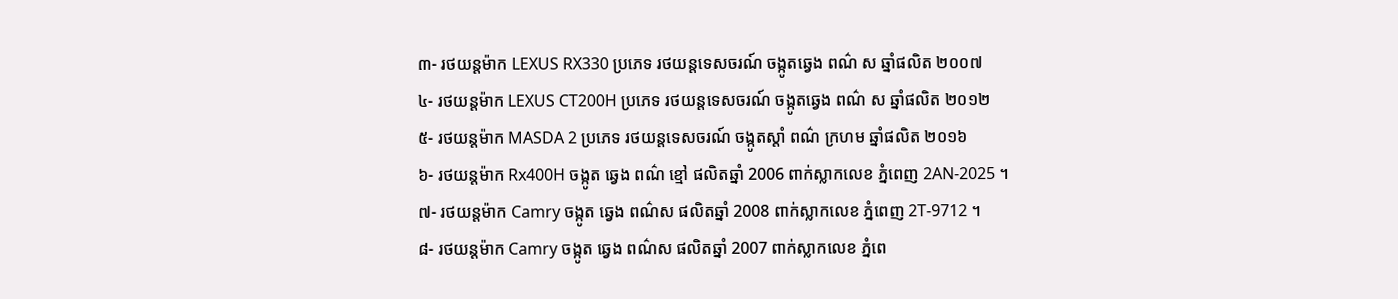៣- រថយន្តម៉ាក LEXUS RX330 ប្រភេទ រថយន្តទេសចរណ៍ ចង្កូតឆ្វេង ពណ៌ ស ឆ្នាំផលិត ២០០៧
៤- រថយន្តម៉ាក LEXUS CT200H ប្រភេទ រថយន្តទេសចរណ៍ ចង្កូតឆ្វេង ពណ៌ ស ឆ្នាំផលិត ២០១២
៥- រថយន្តម៉ាក MASDA 2 ប្រភេទ រថយន្តទេសចរណ៍ ចង្កូតស្តាំ ពណ៌ ក្រហម ឆ្នាំផលិត ២០១៦
៦- រថយន្តម៉ាក Rx400H ចង្កូត ឆ្វេង ពណ៌ ខ្មៅ ផលិតឆ្នាំ 2006 ពាក់ស្លាកលេខ ភ្នំពេញ 2AN-2025 ។
៧- រថយន្តម៉ាក Camry ចង្កូត ឆ្វេង ពណ៌ស ផលិតឆ្នាំ 2008 ពាក់ស្លាកលេខ ភ្នំពេញ 2T-9712 ។
៨- រថយន្តម៉ាក Camry ចង្កូត ឆ្វេង ពណ៌ស ផលិតឆ្នាំ 2007 ពាក់ស្លាកលេខ ភ្នំពេ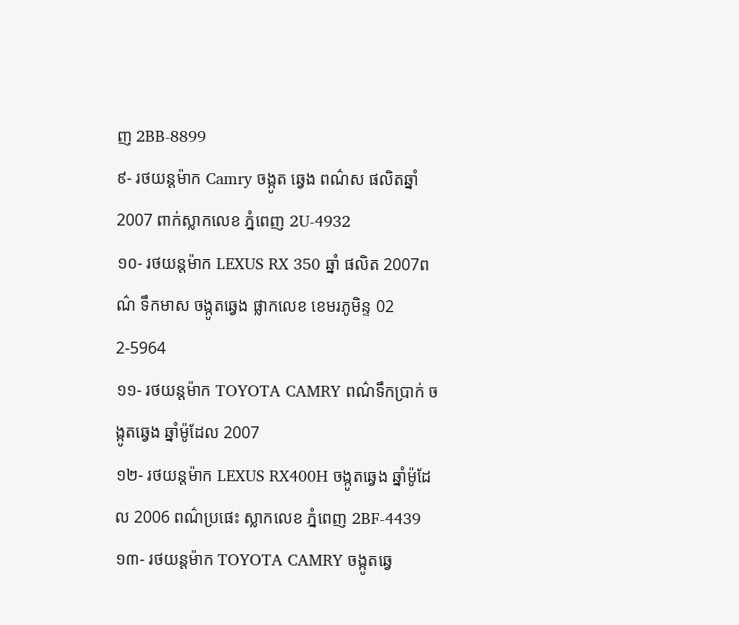ញ 2BB-8899
៩- រថយន្តម៉ាក Camry ចង្កូត ឆ្វេង ពណ៌ស ផលិតឆ្នាំ 2007 ពាក់ស្លាកលេខ ភ្នំពេញ 2U-4932
១០- រថយន្តម៉ាក LEXUS RX 350 ឆ្នាំ ផលិត 2007ពណ៌ ទឹកមាស ចង្កូតឆ្វេង ផ្លាកលេខ ខេមរភូមិន្ទ 02 2-5964
១១- រថយន្តម៉ាក TOYOTA CAMRY ពណ៌ទឹកប្រាក់ ចង្កូតឆ្វេង ឆ្នាំម៉ូដែល 2007
១២- រថយន្តម៉ាក LEXUS RX400H ចង្កូតឆ្វេង ឆ្នាំម៉ូដែល 2006 ពណ៌ប្រផេះ ស្លាកលេខ ភ្នំពេញ 2BF-4439
១៣- រថយន្តម៉ាក TOYOTA CAMRY ចង្កូតឆ្វេ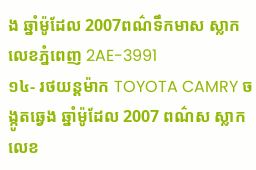ង ឆ្នាំម៉ូដែល 2007ពណ៌ទឹកមាស ស្លាកលេខភ្នំពេញ 2AE-3991
១៤- រថយន្តម៉ាក TOYOTA CAMRY ចង្កូតឆ្វេង ឆ្នាំម៉ូដែល 2007 ពណ៌ស ស្លាកលេខ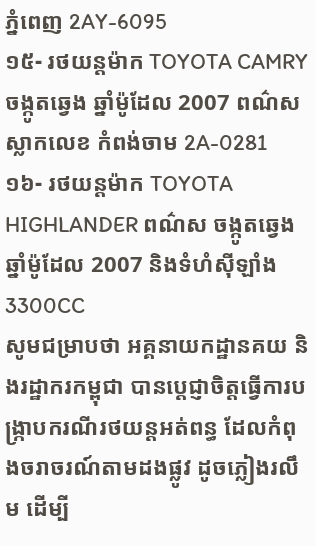ភ្នំពេញ 2AY-6095
១៥- រថយន្តម៉ាក TOYOTA CAMRY ចង្កូតឆ្វេង ឆ្នាំម៉ូដែល 2007 ពណ៌ស ស្លាកលេខ កំពង់ចាម 2A-0281
១៦- រថយន្តម៉ាក TOYOTA HIGHLANDER ពណ៌ស ចង្កូតឆ្វេង ឆ្នាំម៉ូដែល 2007 និងទំហំស៊ីឡាំង 3300CC
សូមជម្រាបថា អគ្គនាយកដ្ឋានគយ និងរដ្ឋាករកម្ពុជា បានប្តេជ្ញាចិត្តធ្វើការបង្ក្រាបករណីរថយន្តអត់ពន្ធ ដែលកំពុងចរាចរណ៍តាមដងផ្លូវ ដូចភ្លៀងរលឹម ដើម្បី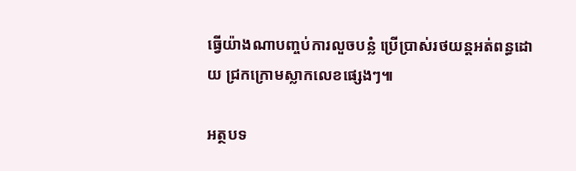ធ្វើយ៉ាងណាបញ្ចប់ការលួចបន្លំ ប្រើប្រាស់រថយន្តអត់ពន្ធដោយ ជ្រកក្រោមស្លាកលេខផ្សេងៗ៕

អត្ថបទ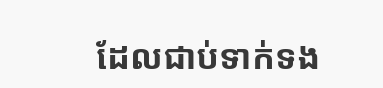ដែលជាប់ទាក់ទង